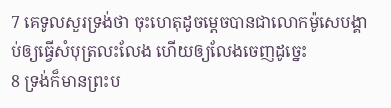7 គេទូលសួរទ្រង់ថា ចុះហេតុដូចម្តេចបានជាលោកម៉ូសេបង្គាប់ឲ្យធ្វើសំបុត្រលះលែង ហើយឲ្យលែងចេញដូច្នេះ
8 ទ្រង់ក៏មានព្រះប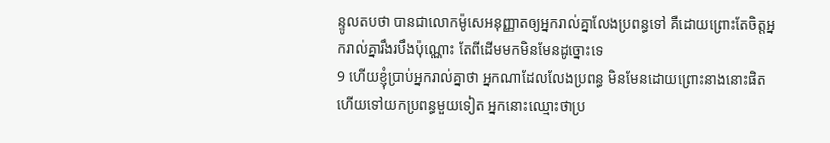ន្ទូលតបថា បានជាលោកម៉ូសេអនុញ្ញាតឲ្យអ្នករាល់គ្នាលែងប្រពន្ធទៅ គឺដោយព្រោះតែចិត្តអ្នករាល់គ្នារឹងរបឹងប៉ុណ្ណោះ តែពីដើមមកមិនមែនដូច្នោះទេ
9 ហើយខ្ញុំប្រាប់អ្នករាល់គ្នាថា អ្នកណាដែលលែងប្រពន្ធ មិនមែនដោយព្រោះនាងនោះផិត ហើយទៅយកប្រពន្ធមួយទៀត អ្នកនោះឈ្មោះថាប្រ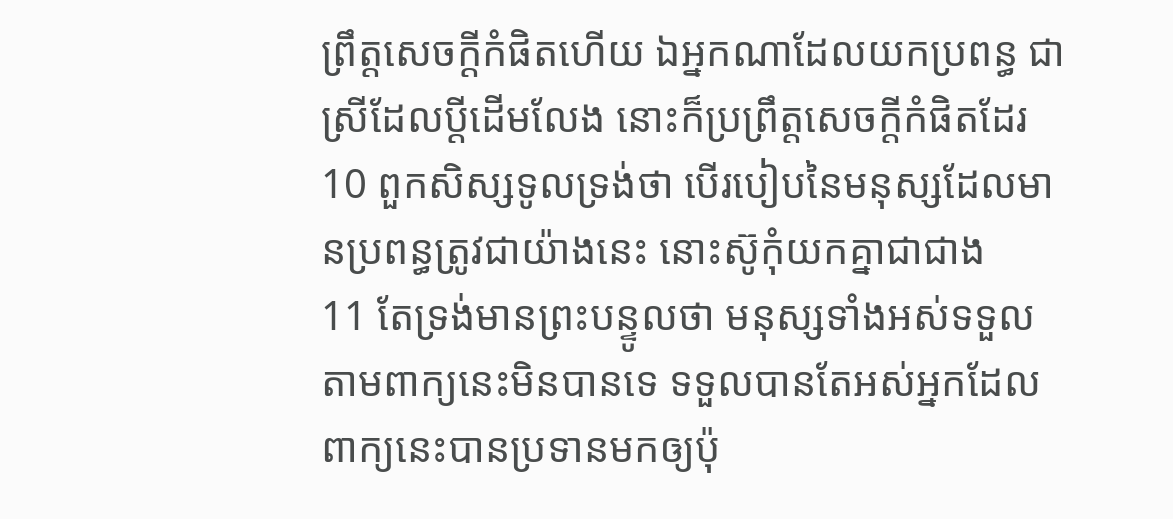ព្រឹត្តសេចក្ដីកំផិតហើយ ឯអ្នកណាដែលយកប្រពន្ធ ជាស្រីដែលប្ដីដើមលែង នោះក៏ប្រព្រឹត្តសេចក្ដីកំផិតដែរ
10 ពួកសិស្សទូលទ្រង់ថា បើរបៀបនៃមនុស្សដែលមានប្រពន្ធត្រូវជាយ៉ាងនេះ នោះស៊ូកុំយកគ្នាជាជាង
11 តែទ្រង់មានព្រះបន្ទូលថា មនុស្សទាំងអស់ទទួលតាមពាក្យនេះមិនបានទេ ទទួលបានតែអស់អ្នកដែលពាក្យនេះបានប្រទានមកឲ្យប៉ុ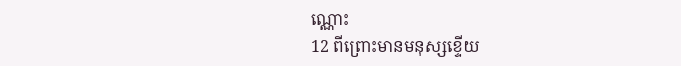ណ្ណោះ
12 ពីព្រោះមានមនុស្សខ្ទើយ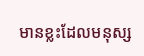មានខ្លះដែលមនុស្ស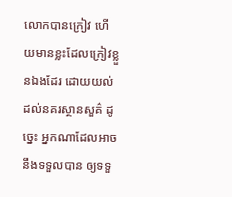លោកបានក្រៀវ ហើយមានខ្លះដែលក្រៀវខ្លួនឯងដែរ ដោយយល់ដល់នគរស្ថានសួគ៌ ដូច្នេះ អ្នកណាដែលអាចនឹងទទួលបាន ឲ្យទទួ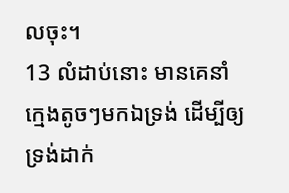លចុះ។
13 លំដាប់នោះ មានគេនាំក្មេងតូចៗមកឯទ្រង់ ដើម្បីឲ្យទ្រង់ដាក់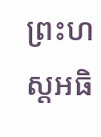ព្រះហស្តអធិ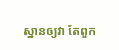ស្ឋានឲ្យវា តែពួក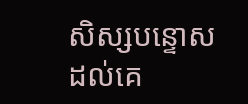សិស្សបន្ទោសដល់គេ